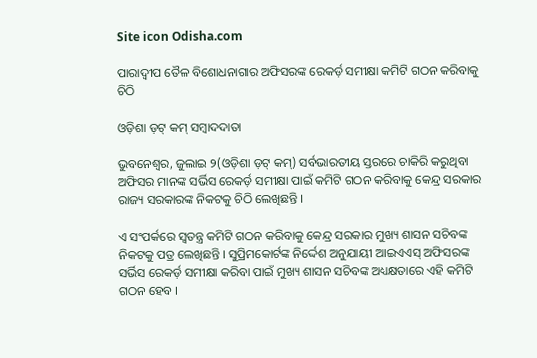Site icon Odisha.com

ପାରାଦ୍ଵୀପ ତୈଳ ବିଶୋଧନାଗାର ଅଫିସରଙ୍କ ରେକର୍ଡ଼ ସମୀକ୍ଷା କମିଟି ଗଠନ କରିବାକୁ ଚିଠି

ଓଡ଼ିଶା ଡ଼ଟ୍ କମ୍ ସମ୍ବାଦଦାତା

ଭୁବନେଶ୍ୱର, ଜୁଲାଇ ୨(ଓଡ଼ିଶା ଡ଼ଟ୍ କମ୍) ସର୍ବଭାରତୀୟ ସ୍ତରରେ ଚାକିରି କରୁଥିବା ଅଫିସର ମାନଙ୍କ ସର୍ଭିସ ରେକର୍ଡ଼ ସମୀକ୍ଷା ପାଇଁ କମିଟି ଗଠନ କରିବାକୁ କେନ୍ଦ୍ର ସରକାର ରାଜ୍ୟ ସରକାରଙ୍କ ନିକଟକୁ ଚିଠି ଲେଖିଛନ୍ତି ।

ଏ ସଂପର୍କରେ ସ୍ୱତନ୍ତ୍ର କମିଟି ଗଠନ କରିବାକୁ କେନ୍ଦ୍ର ସରକାର ମୁଖ୍ୟ ଶାସନ ସଚିବଙ୍କ ନିକଟକୁ ପତ୍ର ଲେଖିଛନ୍ତି । ସୁପ୍ରିମକୋର୍ଟଙ୍କ ନିର୍ଦ୍ଦେଶ ଅନୁଯାୟୀ ଆଇଏଏସ୍ ଅଫିସରଙ୍କ ସର୍ଭିସ ରେକର୍ଡ଼ ସମୀକ୍ଷା କରିବା ପାଇଁ ମୁଖ୍ୟ ଶାସନ ସଚିବଙ୍କ ଅଧ୍ୟକ୍ଷତାରେ ଏହି କମିଟି ଗଠନ ହେବ ।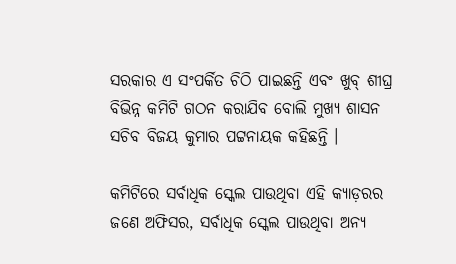ସରକାର ଏ ସଂପର୍କିତ ଚିଠି ପାଇଛନ୍ତି ଏବଂ ଖୁବ୍ ଶୀଘ୍ର ବିଭିନ୍ନ କମିଟି ଗଠନ କରାଯିବ ବୋଲି ମୁଖ୍ୟ ଶାସନ ସଚିବ ବିଜୟ କୁମାର ପଟ୍ଟନାୟକ କହିଛନ୍ତି ।

କମିଟିରେ ସର୍ବାଧିକ ସ୍କେଲ ପାଉଥିବା ଏହି କ୍ୟାଡ଼ରର ଜଣେ ଅଫିସର, ସର୍ବାଧିକ ସ୍କେଲ ପାଉଥିବା ଅନ୍ୟ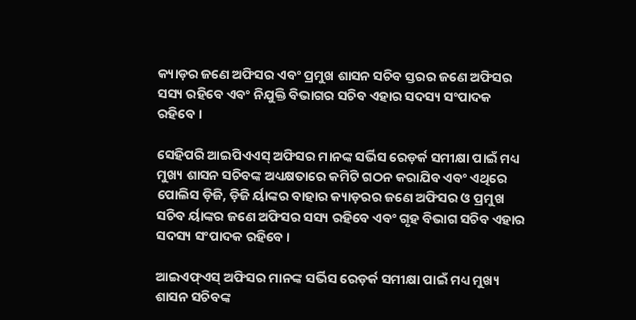କ୍ୟାଡ଼ର ଜଣେ ଅଫିସର ଏବଂ ପ୍ରମୁଖ ଶାସନ ସଚିବ ସ୍ତରର ଜଣେ ଅଫିସର ସସ୍ୟ ରହିବେ ଏବଂ ନିଯୁକ୍ତି ବିଭାଗର ସଚିବ ଏହାର ସଦସ୍ୟ ସଂପାଦକ ରହିବେ ।

ସେହିପରି ଆଇପିଏଏସ୍ ଅଫିସର ମାନଙ୍କ ସର୍ଭିସ ରେଡ଼ର୍କ ସମୀକ୍ଷା ପାଇଁ ମଧ୍ୟ ମୁଖ୍ୟ ଶାସନ ସଚିବଙ୍କ ଅଧ୍ୟକ୍ଷତାରେ କମିଟି ଗଠନ କରାଯିବ ଏବଂ ଏଥିରେ ପୋଲିସ ଡ଼ିଜି, ଡ଼ିଜି ର୍ୟାଙ୍କର ବାହାର କ୍ୟାଡ଼ରର ଜଣେ ଅଫିସର ଓ ପ୍ରମୁଖ ସଚିବ ର୍ୟାଙ୍କର ଜଣେ ଅଫିସର ସସ୍ୟ ରହିବେ ଏବଂ ଗୃହ ବିଭାଗ ସଚିବ ଏହାର ସଦସ୍ୟ ସଂପାଦକ ରହିବେ ।

ଆଇଏଫ୍ଏସ୍ ଅଫିସର ମାନଙ୍କ ସର୍ଭିସ ରେଡ଼ର୍କ ସମୀକ୍ଷା ପାଇଁ ମଧ୍ୟ ମୁଖ୍ୟ ଶାସନ ସଚିବଙ୍କ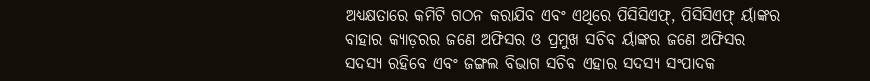ଅଧ୍ୟକ୍ଷତାରେ କମିଟି ଗଠନ କରାଯିବ ଏବଂ ଏଥିରେ ପିସିସିଏଫ୍, ପିସିସିଏଫ୍ ର୍ୟାଙ୍କର ବାହାର କ୍ୟାଡ଼ରର ଜଣେ ଅଫିସର ଓ ପ୍ରମୁଖ ସଚିବ ର୍ୟାଙ୍କର ଜଣେ ଅଫିସର ସଦସ୍ୟ ରହିବେ ଏବଂ ଜଙ୍ଗଲ ବିଭାଗ ସଚିବ ଏହାର ସଦସ୍ୟ ସଂପାଦକ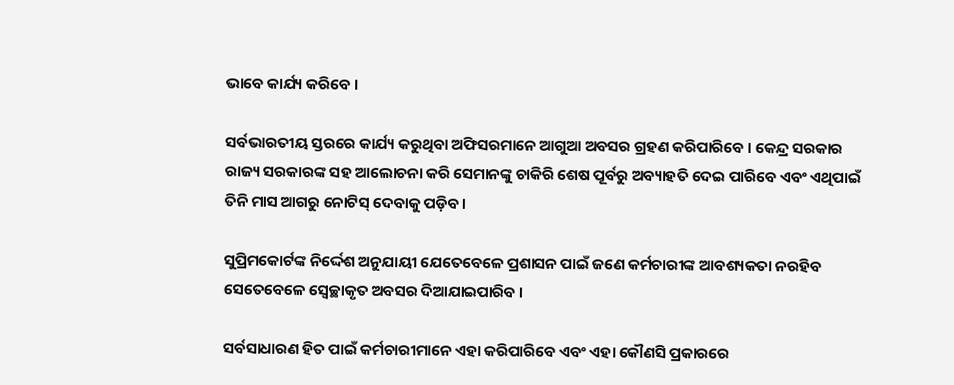ଭାବେ କାର୍ଯ୍ୟ କରିବେ ।

ସର୍ବଭାରତୀୟ ସ୍ତରରେ କାର୍ଯ୍ୟ କରୁଥିବା ଅଫିସରମାନେ ଆଗୁଆ ଅବସର ଗ୍ରହଣ କରିପାରିବେ । କେନ୍ଦ୍ର ସରକାର ରାଜ୍ୟ ସରକାରଙ୍କ ସହ ଆଲୋଚନା କରି ସେମାନଙ୍କୁ ଚାକିରି ଶେଷ ପୂର୍ବରୁ ଅବ୍ୟାହତି ଦେଇ ପାରିବେ ଏବଂ ଏଥିପାଇଁ ତିନି ମାସ ଆଗରୁ ନୋଟିସ୍ ଦେବାକୁ ପଡ଼ିବ ।

ସୁପ୍ରିମକୋର୍ଟଙ୍କ ନିର୍ଦ୍ଦେଶ ଅନୁଯାୟୀ ଯେତେବେଳେ ପ୍ରଶାସନ ପାଇଁ ଜଣେ କର୍ମଚାରୀଙ୍କ ଆବଶ୍ୟକତା ନରହିବ ସେତେବେଳେ ସ୍ୱେଚ୍ଛାକୃତ ଅବସର ଦିଆଯାଇପାରିବ ।

ସର୍ବସାଧାରଣ ହିତ ପାଇଁ କର୍ମଚାରୀମାନେ ଏହା କରିପାରିବେ ଏବଂ ଏହା କୌଣସି ପ୍ରକାରରେ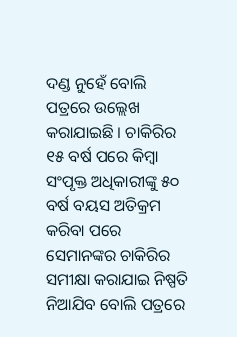ଦଣ୍ଡ ନୁହେଁ ବୋଲି ପତ୍ରରେ ଉଲ୍ଲେଖ କରାଯାଇଛି । ଚାକିରିର ୧୫ ବର୍ଷ ପରେ କିମ୍ବା ସଂପୃକ୍ତ ଅଧିକାରୀଙ୍କୁ ୫୦ ବର୍ଷ ବୟସ ଅତିକ୍ରମ କରିବା ପରେ ସେମାନଙ୍କର ଚାକିରିର ସମୀକ୍ଷା କରାଯାଇ ନିଷ୍ପତି ନିଆଯିବ ବୋଲି ପତ୍ରରେ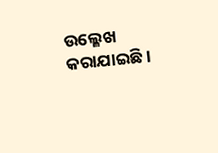ଉଲ୍ଳେଖ କରାଯାଇଛି ।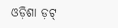ଓଡ଼ିଶା ଡ଼ଟ୍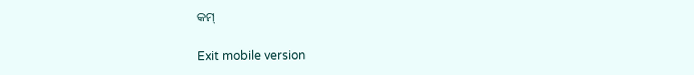କମ୍

Exit mobile version